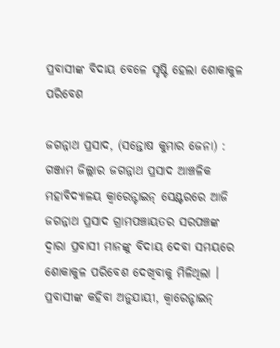ପ୍ରବାସୀଙ୍କ ବିଦାୟ ବେଳେ ସୃଷ୍ଟି ହେଲା ଶୋକାକୁଳ ପରିବେଶ

ଜଗନ୍ନାଥ ପ୍ରସାଦ, (ସନ୍ତୋଷ କୁମାର ଜେନା) : ଗଞ୍ଜାମ ଜିଲ୍ଲାର ଜଗନ୍ନାଥ ପ୍ରସାଦ ଆଞ୍ଚଳିକ ମହାବିଦ୍ୟାଳୟ କ୍ଵାରେନ୍ଟାଇନ୍ ସେଣ୍ଟରରେ ଆଜି ଜଗନ୍ନାଥ ପ୍ରସାଦ ଗ୍ରାମପଞ୍ଚାୟତର ସରପଞ୍ଚଙ୍କ ଦ୍ଵାରା ପ୍ରବାସୀ ମାନଙ୍କୁ ବିଦାୟ ଦେବା ସମୟରେ ଶୋକାକୁଳ ପରିବେଶ ଦେଖିବାକୁ ମିଳିଥିଲା । ପ୍ରବାସୀଙ୍କ କହିବା ଅନୁଯାୟୀ, କ୍ଵାରେନ୍ଟାଇନ୍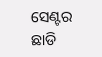ସେଣ୍ଟର ଛାଡି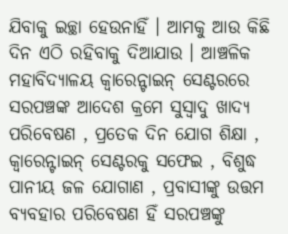ଯିବାକୁ ଇଚ୍ଛା ହେଉନାହିଁ । ଆମକୁ ଆଉ କିଛି ଦିନ ଏଠି ରହିବାକୁ ଦିଆଯାଉ । ଆଞ୍ଚଳିକ ମହାବିଦ୍ୟାଳୟ କ୍ଵାରେନ୍ଟାଇନ୍ ସେଣ୍ଟରରେ ସରପଞ୍ଚଙ୍କ ଆଦେଶ କ୍ରମେ ସୁସ୍ୱାଦୁ ଖାଦ୍ୟ ପରିବେଷଣ , ପ୍ରତେକ ଦିନ ଯୋଗ ଶିକ୍ଷା , କ୍ଵାରେନ୍ଟାଇନ୍ ସେଣ୍ଟରକୁ ସଫେଇ , ବିଶୁଦ୍ଧ ପାନୀୟ ଜଳ ଯୋଗାଣ , ପ୍ରବାସୀଙ୍କୁ ଉତ୍ତମ ବ୍ୟବହାର ପରିବେଷଣ ହିଁ ସରପଞ୍ଚଙ୍କୁ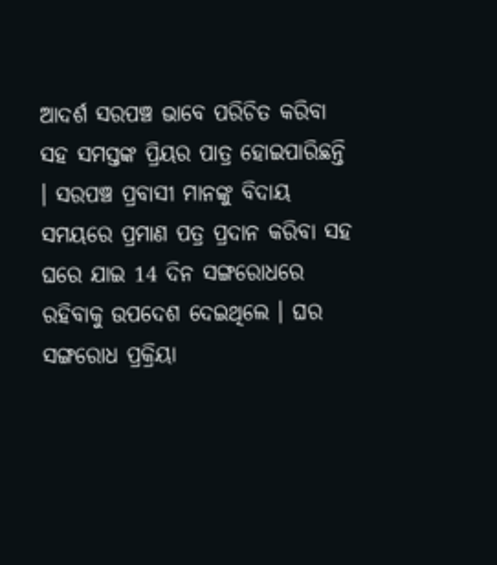ଆଦର୍ଶ ସରପଞ୍ଚ ଭାବେ ପରିଚିତ କରିବା ସହ ସମସ୍ତଙ୍କ ପ୍ରିୟର ପାତ୍ର ହୋଇପାରିଛନ୍ତି । ସରପଞ୍ଚ ପ୍ରବାସୀ ମାନଙ୍କୁ ବିଦାୟ ସମୟରେ ପ୍ରମାଣ ପତ୍ର ପ୍ରଦାନ କରିବା ସହ ଘରେ ଯାଇ 14 ଦିନ ସଙ୍ଗରୋଧରେ ରହିବାକୁ ଉପଦେଶ ଦେଇଥିଲେ । ଘର ସଙ୍ଗରୋଧ ପ୍ରକ୍ରିୟା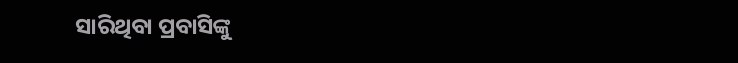ସାରିଥିବା ପ୍ରବାସିଙ୍କୁ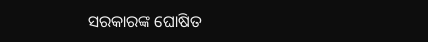ସରକାରଙ୍କ ଘୋଷିତ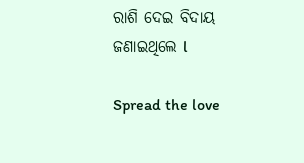ରାଶି ଦେଇ ବିଦାୟ ଜଣାଇଥିଲେ l

Spread the love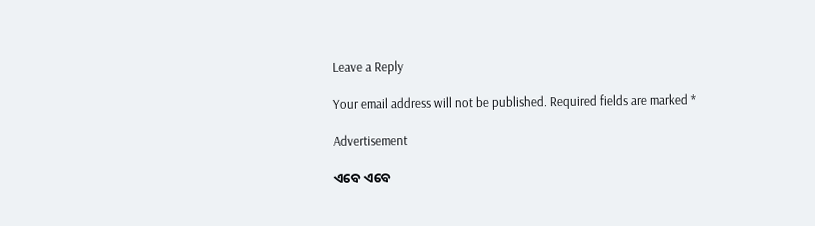Leave a Reply

Your email address will not be published. Required fields are marked *

Advertisement

ଏବେ ଏବେ